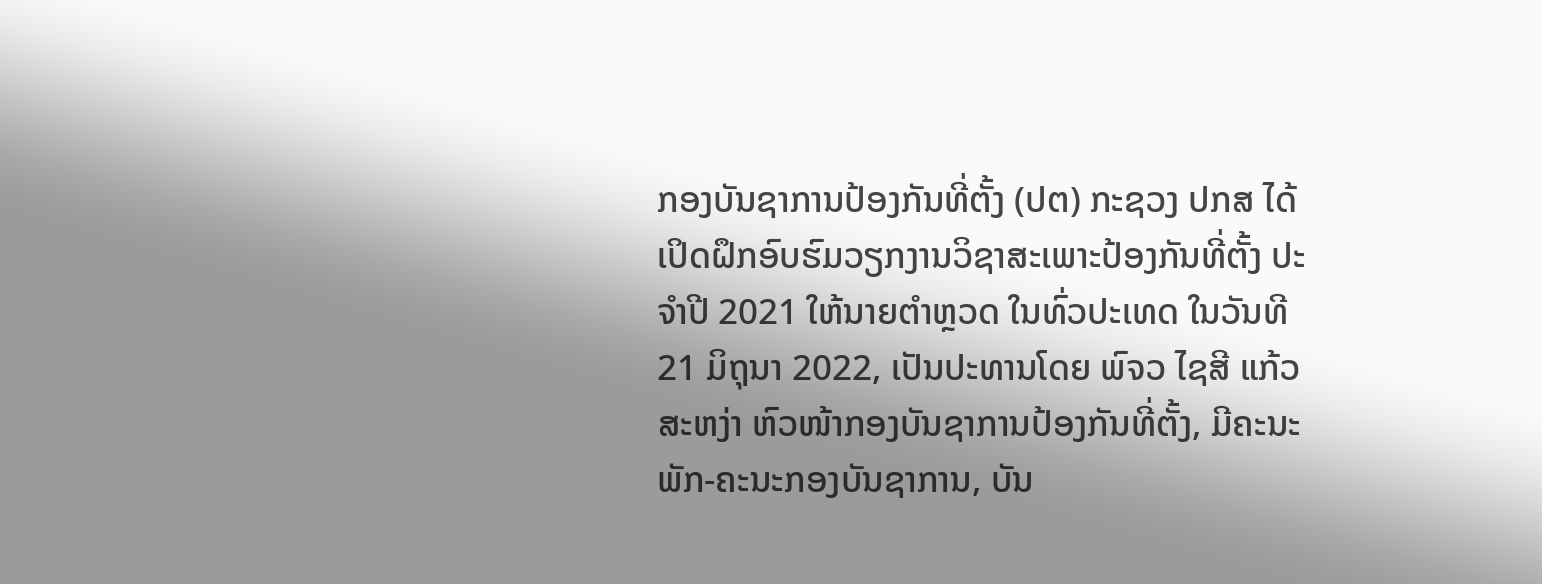ກອງບັນຊາການປ້ອງກັນທີ່ຕັ້ງ (ປຕ) ກະຊວງ ປກສ ໄດ້ເປິດຝຶກອົບຮົມວຽກງານວິຊາສະເພາະປ້ອງກັນທີ່ຕັ້ງ ປະຈຳປີ 2021 ໃຫ້ນາຍຕຳຫຼວດ ໃນທົ່ວປະເທດ ໃນວັນທີ 21 ມິຖຸນາ 2022, ເປັນປະທານໂດຍ ພົຈວ ໄຊສີ ແກ້ວສະຫງ່າ ຫົວໜ້າກອງບັນຊາການປ້ອງກັນທີ່ຕັ້ງ, ມີຄະນະພັກ-ຄະນະກອງບັນຊາການ, ບັນ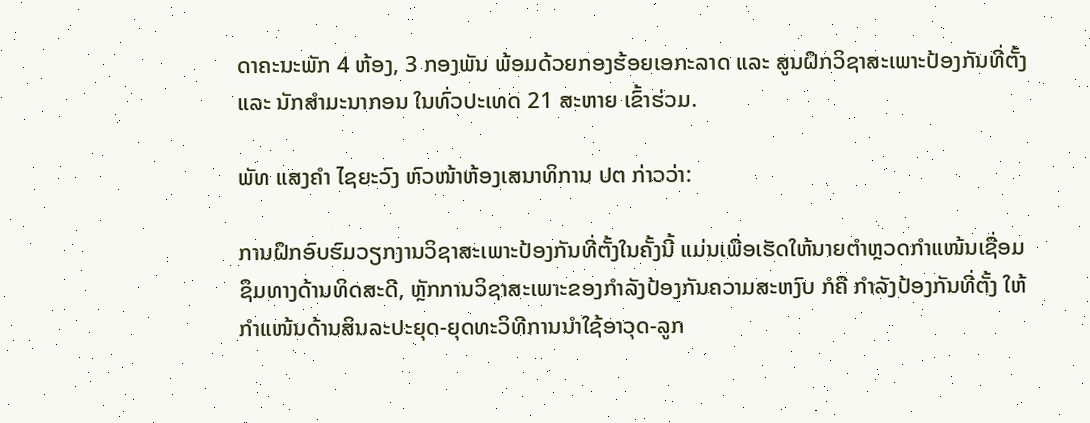ດາຄະນະພັກ 4 ຫ້ອງ, 3 ກອງພັນ ພ້ອມດ້ວຍກອງຮ້ອຍເອກະລາດ ແລະ ສູນຝຶກວິຊາສະເພາະປ້ອງກັນທີ່ຕັ້ງ ແລະ ນັກສຳມະນາກອນ ໃນທົ່ວປະເທດ 21 ສະຫາຍ ເຂົ້າຮ່ວມ.

ພັທ ແສງຄຳ ໄຊຍະວົງ ຫົວໜ້າຫ້ອງເສນາທິການ ປຕ ກ່າວວ່າ:

ການຝຶກອົບຮົມວຽກງານວິຊາສະເພາະປ້ອງກັນທີ່ຕັ້ງໃນຄັ້ງນີ້ ແມ່ນເພື່ອເຮັດໃຫ້ນາຍຕຳຫຼວດກຳແໜ້ນເຊື່ອມຊຶມທາງດ້ານທິດສະດີ, ຫຼັກການວິຊາສະເພາະຂອງກຳລັງປ້ອງກັນຄວາມສະຫງົບ ກໍຄື ກຳລັງປ້ອງກັນທີ່ຕັ້ງ ໃຫ້ກຳແໜ້ນດ້ານສິນລະປະຍຸດ-ຍຸດທະວິທີການນຳໃຊ້ອາວຸດ-ລູກ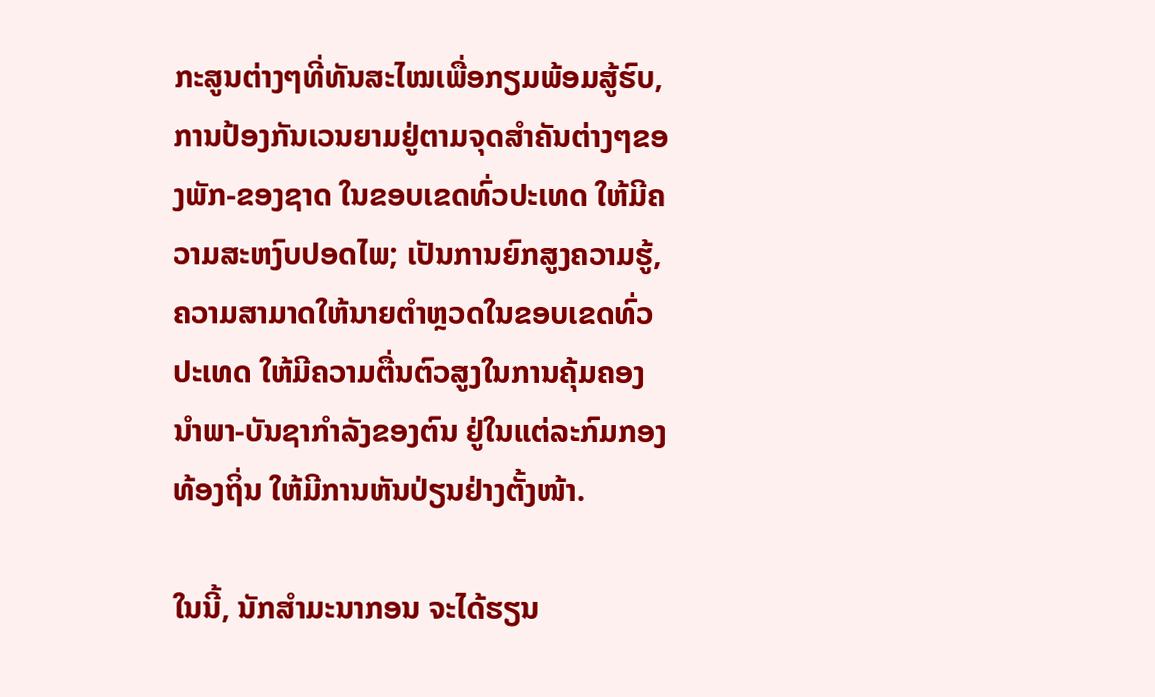ກະສູນຕ່າງໆທີ່ທັນສະໄໝເພື່ອກຽມພ້ອມສູ້ຮົບ, ການປ້ອງກັນເວນຍາມຢູ່ຕາມຈຸດສຳຄັນຕ່າງໆຂອງພັກ-ຂອງຊາດ ໃນຂອບເຂດທົ່ວປະເທດ ໃຫ້ມີຄວາມສະຫງົບປອດໄພ; ເປັນການຍົກສູງຄວາມຮູ້, ຄວາມສາມາດໃຫ້ນາຍຕຳຫຼວດໃນຂອບເຂດທົ່ວປະເທດ ໃຫ້ມີຄວາມຕື່ນຕົວສູງໃນການຄຸ້ມຄອງນຳພາ-ບັນຊາກຳລັງຂອງຕົນ ຢູ່ໃນແຕ່ລະກົມກອງທ້ອງຖິ່ນ ໃຫ້ມີການຫັນປ່ຽນຢ່າງຕັ້ງໜ້າ.

ໃນນີ້, ນັກສຳມະນາກອນ ຈະໄດ້ຮຽນ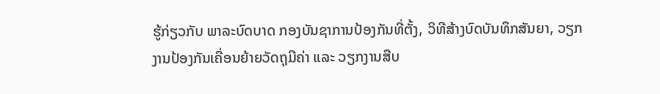ຮູ້ກ່ຽວກັບ ພາລະບົດບາດ ກອງບັນຊາການປ້ອງກັນທີ່ຕັ້ງ, ວິທີສ້າງບົດບັນທຶກສັນຍາ, ວຽກງານປ້ອງກັນເຄື່ອນຍ້າຍວັດຖຸມີຄ່າ ແລະ ວຽກງານສືບ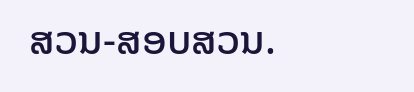ສວນ-ສອບສວນ.